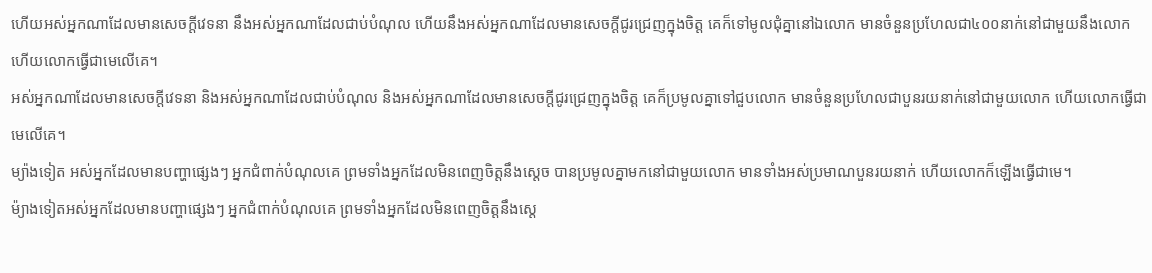ហើយអស់អ្នកណាដែលមានសេចក្ដីវេទនា នឹងអស់អ្នកណាដែលជាប់បំណុល ហើយនឹងអស់អ្នកណាដែលមានសេចក្ដីជូរជ្រេញក្នុងចិត្ត គេក៏ទៅមូលជុំគ្នានៅឯលោក មានចំនួនប្រហែលជា៤០០នាក់នៅជាមួយនឹងលោក ហើយលោកធ្វើជាមេលើគេ។
អស់អ្នកណាដែលមានសេចក្ដីវេទនា និងអស់អ្នកណាដែលជាប់បំណុល និងអស់អ្នកណាដែលមានសេចក្ដីជូរជ្រេញក្នុងចិត្ត គេក៏ប្រមូលគ្នាទៅជួបលោក មានចំនួនប្រហែលជាបួនរយនាក់នៅជាមួយលោក ហើយលោកធ្វើជាមេលើគេ។
ម្យ៉ាងទៀត អស់អ្នកដែលមានបញ្ហាផ្សេងៗ អ្នកជំពាក់បំណុលគេ ព្រមទាំងអ្នកដែលមិនពេញចិត្តនឹងស្ដេច បានប្រមូលគ្នាមកនៅជាមួយលោក មានទាំងអស់ប្រមាណបួនរយនាក់ ហើយលោកក៏ឡើងធ្វើជាមេ។
ម៉្យាងទៀតអស់អ្នកដែលមានបញ្ហាផ្សេងៗ អ្នកជំពាក់បំណុលគេ ព្រមទាំងអ្នកដែលមិនពេញចិត្តនឹងស្តេ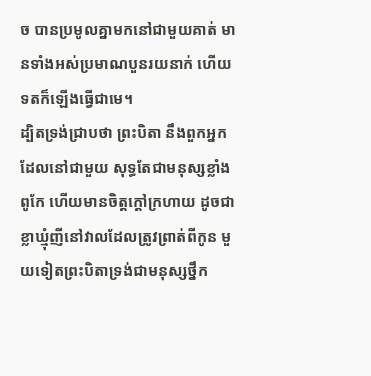ច បានប្រមូលគ្នាមកនៅជាមួយគាត់ មានទាំងអស់ប្រមាណបួនរយនាក់ ហើយទតក៏ឡើងធ្វើជាមេ។
ដ្បិតទ្រង់ជ្រាបថា ព្រះបិតា នឹងពួកអ្នកដែលនៅជាមួយ សុទ្ធតែជាមនុស្សខ្លាំងពូកែ ហើយមានចិត្តក្តៅក្រហាយ ដូចជាខ្លាឃ្មុំញីនៅវាលដែលត្រូវព្រាត់ពីកូន មួយទៀតព្រះបិតាទ្រង់ជាមនុស្សថ្នឹក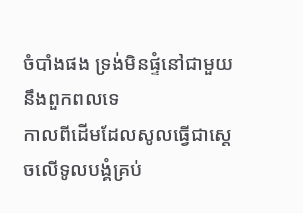ចំបាំងផង ទ្រង់មិនផ្ទំនៅជាមួយនឹងពួកពលទេ
កាលពីដើមដែលសូលធ្វើជាស្តេចលើទូលបង្គំគ្រប់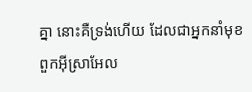គ្នា នោះគឺទ្រង់ហើយ ដែលជាអ្នកនាំមុខពួកអ៊ីស្រាអែល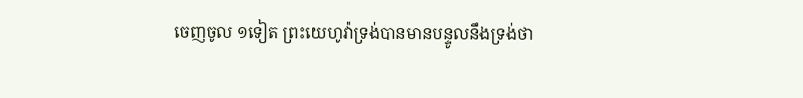ចេញចូល ១ទៀត ព្រះយេហូវ៉ាទ្រង់បានមានបន្ទូលនឹងទ្រង់ថា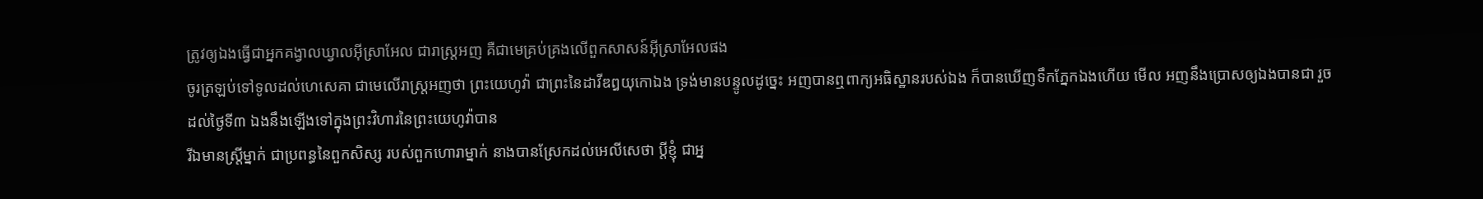ត្រូវឲ្យឯងធ្វើជាអ្នកគង្វាលឃ្វាលអ៊ីស្រាអែល ជារាស្ត្រអញ គឺជាមេគ្រប់គ្រងលើពួកសាសន៍អ៊ីស្រាអែលផង
ចូរត្រឡប់ទៅទូលដល់ហេសេគា ជាមេលើរាស្ត្រអញថា ព្រះយេហូវ៉ា ជាព្រះនៃដាវីឌឰយុកោឯង ទ្រង់មានបន្ទូលដូច្នេះ អញបានឮពាក្យអធិស្ឋានរបស់ឯង ក៏បានឃើញទឹកភ្នែកឯងហើយ មើល អញនឹងប្រោសឲ្យឯងបានជា រួចដល់ថ្ងៃទី៣ ឯងនឹងឡើងទៅក្នុងព្រះវិហារនៃព្រះយេហូវ៉ាបាន
រីឯមានស្ត្រីម្នាក់ ជាប្រពន្ធនៃពួកសិស្ស របស់ពួកហោរាម្នាក់ នាងបានស្រែកដល់អេលីសេថា ប្ដីខ្ញុំ ជាអ្ន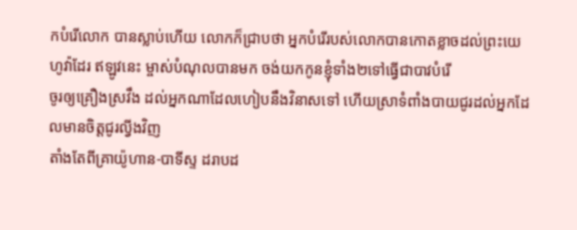កបំរើលោក បានស្លាប់ហើយ លោកក៏ជ្រាបថា អ្នកបំរើរបស់លោកបានកោតខ្លាចដល់ព្រះយេហូវ៉ាដែរ ឥឡូវនេះ ម្ចាស់បំណុលបានមក ចង់យកកូនខ្ញុំទាំង២ទៅធ្វើជាបាវបំរើ
ចូរឲ្យគ្រឿងស្រវឹង ដល់អ្នកណាដែលហៀបនឹងវិនាសទៅ ហើយស្រាទំពាំងបាយជូរដល់អ្នកដែលមានចិត្តជូរល្វីងវិញ
តាំងតែពីគ្រាយ៉ូហាន-បាទីស្ទ ដរាបដ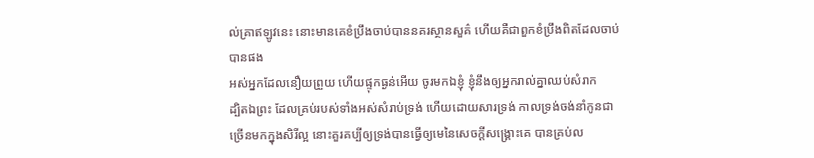ល់គ្រាឥឡូវនេះ នោះមានគេខំប្រឹងចាប់បាននគរស្ថានសួគ៌ ហើយគឺជាពួកខំប្រឹងពិតដែលចាប់បានផង
អស់អ្នកដែលនឿយព្រួយ ហើយផ្ទុកធ្ងន់អើយ ចូរមកឯខ្ញុំ ខ្ញុំនឹងឲ្យអ្នករាល់គ្នាឈប់សំរាក
ដ្បិតឯព្រះ ដែលគ្រប់របស់ទាំងអស់សំរាប់ទ្រង់ ហើយដោយសារទ្រង់ កាលទ្រង់ចង់នាំកូនជាច្រើនមកក្នុងសិរីល្អ នោះគួរគប្បីឲ្យទ្រង់បានធ្វើឲ្យមេនៃសេចក្ដីសង្គ្រោះគេ បានគ្រប់ល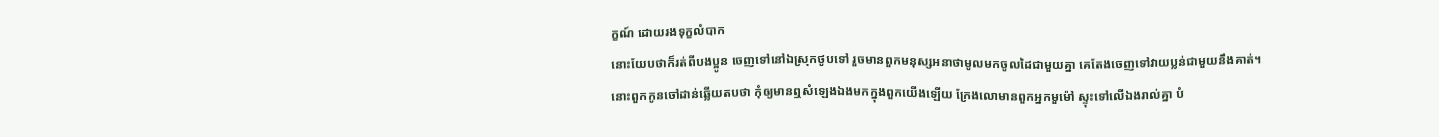ក្ខណ៍ ដោយរងទុក្ខលំបាក
នោះយែបថាក៏រត់ពីបងប្អូន ចេញទៅនៅឯស្រុកថូបទៅ រួចមានពួកមនុស្សអនាថាមូលមកចូលដៃជាមួយគ្នា គេតែងចេញទៅវាយប្លន់ជាមួយនឹងគាត់។
នោះពួកកូនចៅដាន់ឆ្លើយតបថា កុំឲ្យមានឮសំឡេងឯងមកក្នុងពួកយើងឡើយ ក្រែងលោមានពួកអ្នកមួម៉ៅ ស្ទុះទៅលើឯងរាល់គ្នា បំ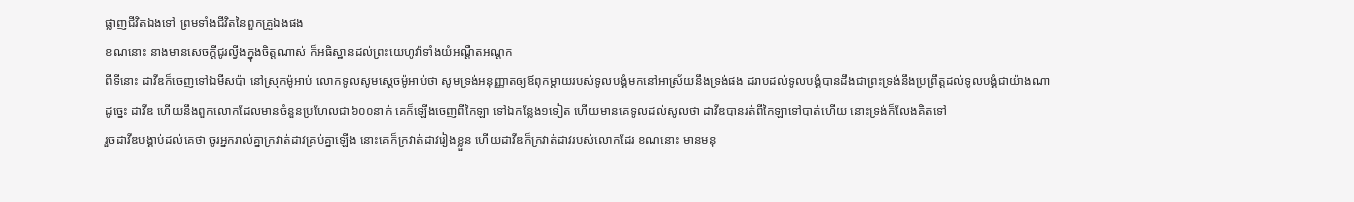ផ្លាញជីវិតឯងទៅ ព្រមទាំងជីវិតនៃពួកគ្រួឯងផង
ខណនោះ នាងមានសេចក្ដីជូរល្វីងក្នុងចិត្តណាស់ ក៏អធិស្ឋានដល់ព្រះយេហូវ៉ាទាំងយំអណ្តឺតអណ្តក
ពីទីនោះ ដាវីឌក៏ចេញទៅឯមីសប៉ា នៅស្រុកម៉ូអាប់ លោកទូលសូមស្តេចម៉ូអាប់ថា សូមទ្រង់អនុញ្ញាតឲ្យឪពុកម្តាយរបស់ទូលបង្គំមកនៅអាស្រ័យនឹងទ្រង់ផង ដរាបដល់ទូលបង្គំបានដឹងជាព្រះទ្រង់នឹងប្រព្រឹត្តដល់ទូលបង្គំជាយ៉ាងណា
ដូច្នេះ ដាវីឌ ហើយនឹងពួកលោកដែលមានចំនួនប្រហែលជា៦០០នាក់ គេក៏ឡើងចេញពីកៃឡា ទៅឯកន្លែង១ទៀត ហើយមានគេទូលដល់សូលថា ដាវីឌបានរត់ពីកៃឡាទៅបាត់ហើយ នោះទ្រង់ក៏លែងគិតទៅ
រួចដាវីឌបង្គាប់ដល់គេថា ចូរអ្នករាល់គ្នាក្រវាត់ដាវគ្រប់គ្នាឡើង នោះគេក៏ក្រវាត់ដាវរៀងខ្លួន ហើយដាវីឌក៏ក្រវាត់ដាវរបស់លោកដែរ ខណនោះ មានមនុ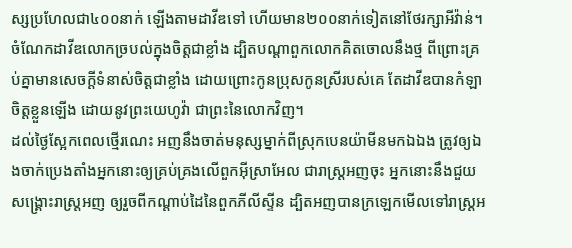ស្សប្រហែលជា៤០០នាក់ ឡើងតាមដាវីឌទៅ ហើយមាន២០០នាក់ទៀតនៅថែរក្សាអីវ៉ាន់។
ចំណែកដាវីឌលោកច្របល់ក្នុងចិត្តជាខ្លាំង ដ្បិតបណ្តាពួកលោកគិតចោលនឹងថ្ម ពីព្រោះគ្រប់គ្នាមានសេចក្ដីទំនាស់ចិត្តជាខ្លាំង ដោយព្រោះកូនប្រុសកូនស្រីរបស់គេ តែដាវីឌបានកំឡាចិត្តខ្លួនឡើង ដោយនូវព្រះយេហូវ៉ា ជាព្រះនៃលោកវិញ។
ដល់ថ្ងៃស្អែកពេលថ្មើរណេះ អញនឹងចាត់មនុស្សម្នាក់ពីស្រុកបេនយ៉ាមីនមកឯឯង ត្រូវឲ្យឯងចាក់ប្រេងតាំងអ្នកនោះឲ្យគ្រប់គ្រងលើពួកអ៊ីស្រាអែល ជារាស្ត្រអញចុះ អ្នកនោះនឹងជួយសង្គ្រោះរាស្ត្រអញ ឲ្យរួចពីកណ្តាប់ដៃនៃពួកភីលីស្ទីន ដ្បិតអញបានក្រឡេកមើលទៅរាស្ត្រអ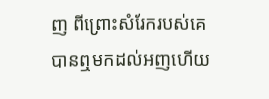ញ ពីព្រោះសំរែករបស់គេបានឮមកដល់អញហើយ